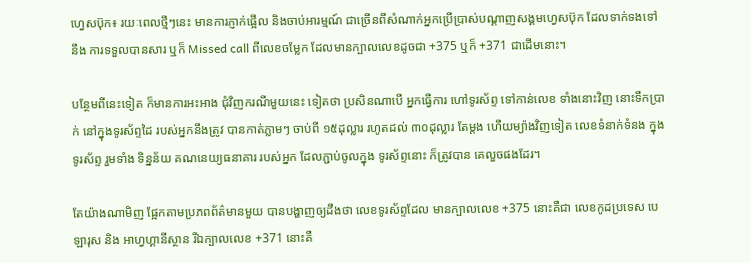ហ្វេសប៊ុក៖ រយៈពេលថ្មីៗនេះ មានការភ្ញាក់ផ្អើល និងចាប់អារម្មណ៍ ជាច្រើនពីសំណាក់អ្នកប្រើប្រាស់បណ្តាញសង្គមហ្វេសប៊ុក ដែលទាក់ទងទៅនឹង ការទទួលបានសារ ឬក៏ Missed call ពីលេខចម្លែក ដែលមានក្បាលលេខដូចជា +375 ឬក៏ +371 ជាដើមនោះ។

បន្ថែមពីនេះទៀត ក៏មានការអះអាង ជុំវិញករណីមួយនេះ ទៀតថា ប្រសិនណាបើ អ្នកធ្វើការ ហៅទូរស័ព្ទ ទៅកាន់លេខ ទាំងនោះវិញ នោះទឹកប្រាក់ នៅក្នុងទូរស័ព្ទដៃ របស់អ្នកនឹងត្រូវ បានកាត់ភ្លាមៗ ចាប់ពី ១៥ដុល្លារ រហូតដល់ ៣០ដុល្លារ តែម្តង ហើយម្យ៉ាងវិញទៀត លេខទំនាក់ទំនង ក្នុងទូរស័ព្ទ រួមទាំង ទិន្នន័យ គណនេយ្យធនាគារ របស់អ្នក ដែលភ្ជាប់ចូលក្នុង ទូរស័ព្ទនោះ ក៏ត្រូវបាន គេលួចផងដែរ។

តែយ៉ាងណាមិញ ផ្អែកតាមប្រភពព័ត៌មានមួយ បានបង្ហាញឲ្យដឹងថា លេខទូរស័ព្ទដែល មានក្បាលលេខ +375 នោះគឺជា លេខកូដប្រទេស បេឡារុស និង អាហ្វហ្គានីស្ថាន រីឯក្បាលលេខ +371 នោះគឺ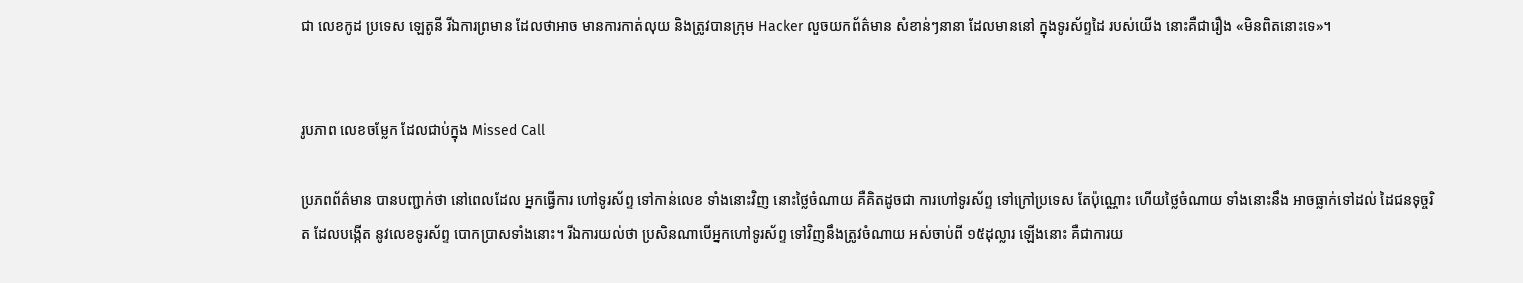ជា លេខកូដ ប្រទេស ឡេតូនី រីឯការព្រមាន ដែលថាអាច មានការកាត់លុយ និងត្រូវបានក្រុម Hacker លួចយកព័ត៌មាន សំខាន់ៗនានា ដែលមាននៅ ក្នុងទូរស័ព្ទដៃ របស់យើង នោះគឺជារឿង «មិនពិតនោះទេ»។


រូបភាព លេខចម្លែក ដែលជាប់ក្នុង Missed Call

ប្រភពព័ត៌មាន បានបញ្ជាក់ថា នៅពេលដែល អ្នកធ្វើការ ហៅទូរស័ព្ទ ទៅកាន់លេខ ទាំងនោះវិញ នោះថ្លៃចំណាយ គឺគិតដូចជា ការហៅទូរស័ព្ទ ទៅក្រៅប្រទេស តែប៉ុណ្ណោះ ហើយថ្លៃចំណាយ ទាំងនោះនឹង អាចធ្លាក់ទៅដល់ ដៃជនទុច្ចរិត ដែលបង្កើត នូវលេខទូរស័ព្ទ បោកប្រាសទាំងនោះ។ រីឯការយល់ថា ប្រសិនណាបើអ្នកហៅទូរស័ព្ទ ទៅវិញនឹងត្រូវចំណាយ អស់ចាប់ពី ១៥ដុល្លារ ឡើងនោះ គឺជាការយ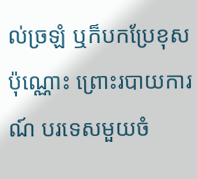ល់ច្រឡំ ឬក៏បកប្រែខុសប៉ុណ្ណោះ ព្រោះរបាយការណ៍ បរទេសមួយចំ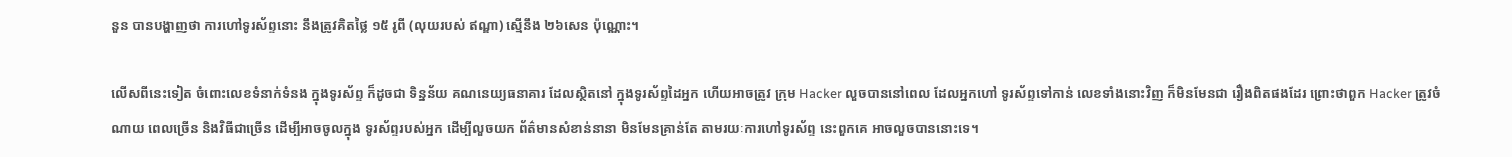នួន បានបង្ហាញថា ការហៅទូរស័ព្ទនោះ នឹងត្រូវគិតថ្លៃ ១៥ រូពី (លុយរបស់ ឥណ្ឌា) ស្មើនឹង ២៦សេន ប៉ុណ្ណោះ។

លើសពីនេះទៀត ចំពោះលេខទំនាក់ទំនង ក្នុងទូរស័ព្ទ ក៏ដូចជា ទិន្នន័យ គណនេយ្យធនាគារ ដែលស្ថិតនៅ ក្នុងទូរស័ព្ទដៃអ្នក ហើយអាចត្រូវ ក្រុម Hacker លួចបាននៅពេល ដែលអ្នកហៅ ទូរស័ព្ទទៅកាន់ លេខទាំងនោះវិញ ក៏មិនមែនជា រឿងពិតផងដែរ ព្រោះថាពួក Hacker ត្រូវចំណាយ ពេលច្រើន និងវិធីជាច្រើន ដើម្បីអាចចូលក្នុង ទូរស័ព្ទរបស់អ្នក ដើម្បីលួចយក ព័ត៌មានសំខាន់នានា មិនមែនគ្រាន់តែ តាមរយៈការហៅទូរស័ព្ទ នេះពួកគេ អាចលួចបាននោះទេ។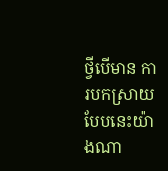ថ្វីបើមាន ការបកស្រាយ បែបនេះយ៉ាងណា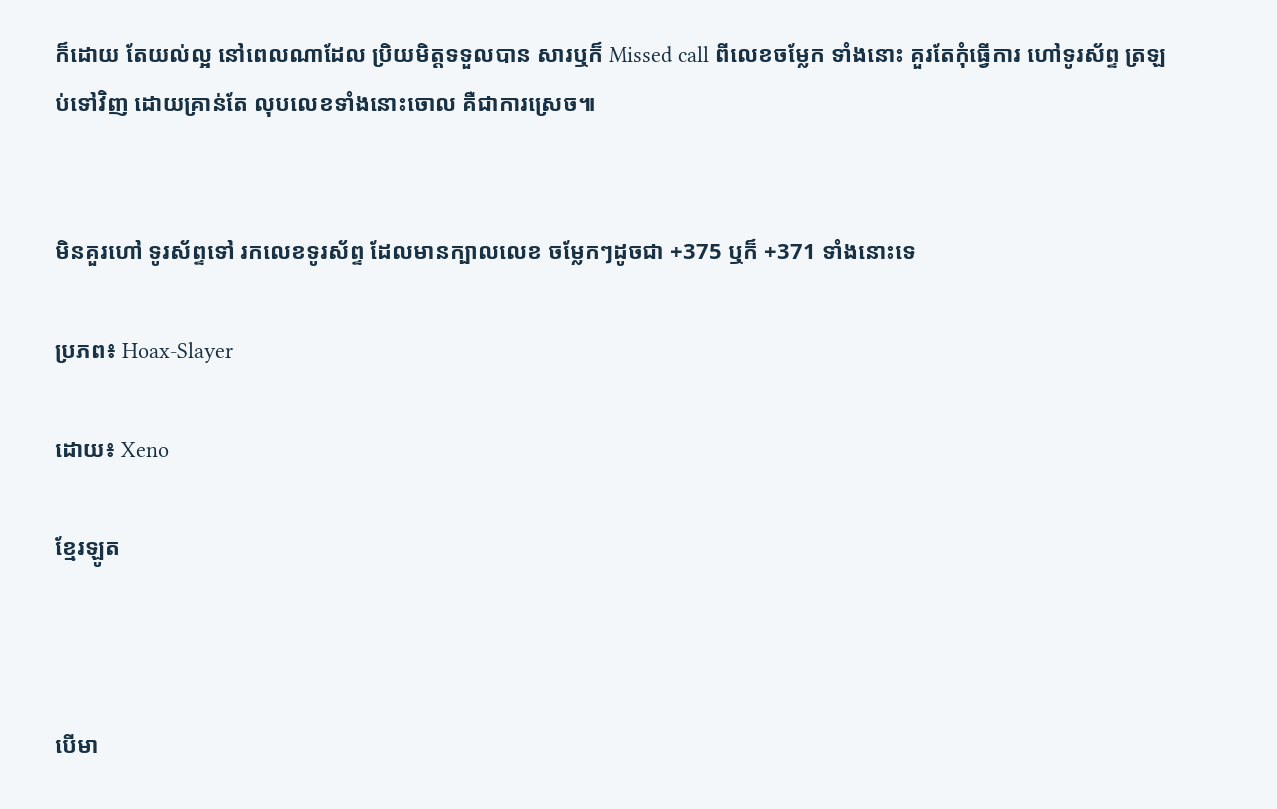ក៏ដោយ តែយល់ល្អ នៅពេលណាដែល ប្រិយមិត្តទទួលបាន សារឬក៏ Missed call ពីលេខចម្លែក ទាំងនោះ គួរតែកុំធ្វើការ ហៅទូរស័ព្ទ ត្រឡប់ទៅវិញ ដោយគ្រាន់តែ លុបលេខទាំងនោះចោល គឺជាការស្រេច៕


មិនគួរហៅ ទូរស័ព្ទទៅ រកលេខទូរស័ព្ទ ដែលមានក្បាលលេខ ចម្លែកៗដូចជា +375 ឬក៏ +371 ទាំងនោះទេ

ប្រភព៖ Hoax-Slayer

ដោយ៖ Xeno

ខ្មែរឡូត



បើមា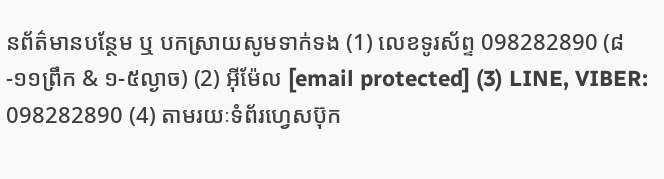នព័ត៌មានបន្ថែម ឬ បកស្រាយសូមទាក់ទង (1) លេខទូរស័ព្ទ 098282890 (៨-១១ព្រឹក & ១-៥ល្ងាច) (2) អ៊ីម៉ែល [email protected] (3) LINE, VIBER: 098282890 (4) តាមរយៈទំព័រហ្វេសប៊ុក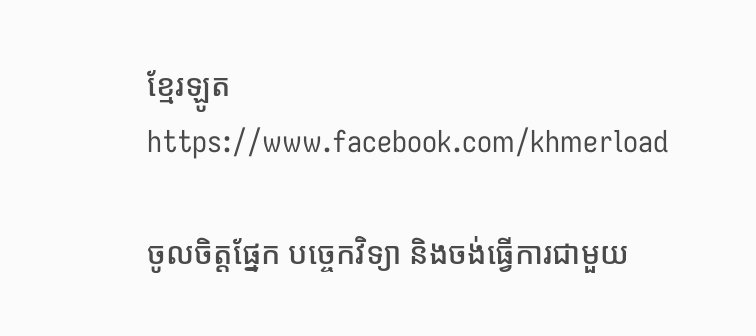ខ្មែរឡូត https://www.facebook.com/khmerload

ចូលចិត្តផ្នែក បច្ចេកវិទ្យា និងចង់ធ្វើការជាមួយ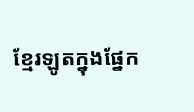ខ្មែរឡូតក្នុងផ្នែក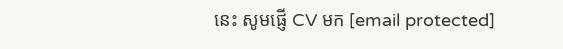នេះ សូមផ្ញើ CV មក [email protected]